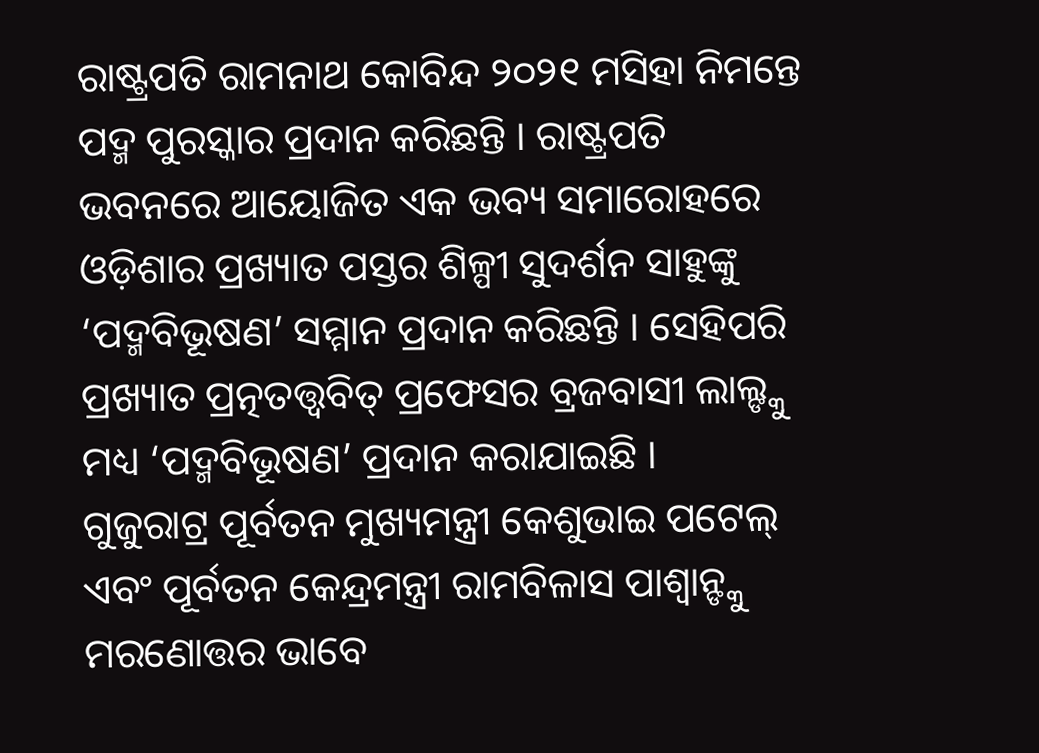ରାଷ୍ଟ୍ରପତି ରାମନାଥ କୋବିନ୍ଦ ୨୦୨୧ ମସିହା ନିମନ୍ତେ ପଦ୍ମ ପୁରସ୍କାର ପ୍ରଦାନ କରିଛନ୍ତି । ରାଷ୍ଟ୍ରପତି ଭବନରେ ଆୟୋଜିତ ଏକ ଭବ୍ୟ ସମାରୋହରେ ଓଡ଼ିଶାର ପ୍ରଖ୍ୟାତ ପସ୍ତର ଶିଳ୍ପୀ ସୁଦର୍ଶନ ସାହୁଙ୍କୁ ‘ପଦ୍ମବିଭୂଷଣ’ ସମ୍ମାନ ପ୍ରଦାନ କରିଛନ୍ତି । ସେହିପରି ପ୍ରଖ୍ୟାତ ପ୍ରତ୍ନତତ୍ତ୍ୱବିତ୍ ପ୍ରଫେସର ବ୍ରଜବାସୀ ଲାଲ୍ଙ୍କୁ ମଧ୍ୟ ‘ପଦ୍ମବିଭୂଷଣ’ ପ୍ରଦାନ କରାଯାଇଛି ।
ଗୁଜୁରାଟ୍ର ପୂର୍ବତନ ମୁଖ୍ୟମନ୍ତ୍ରୀ କେଶୁଭାଇ ପଟେଲ୍ ଏବଂ ପୂର୍ବତନ କେନ୍ଦ୍ରମନ୍ତ୍ରୀ ରାମବିଳାସ ପାଶ୍ୱାନ୍ଙ୍କୁ ମରଣୋତ୍ତର ଭାବେ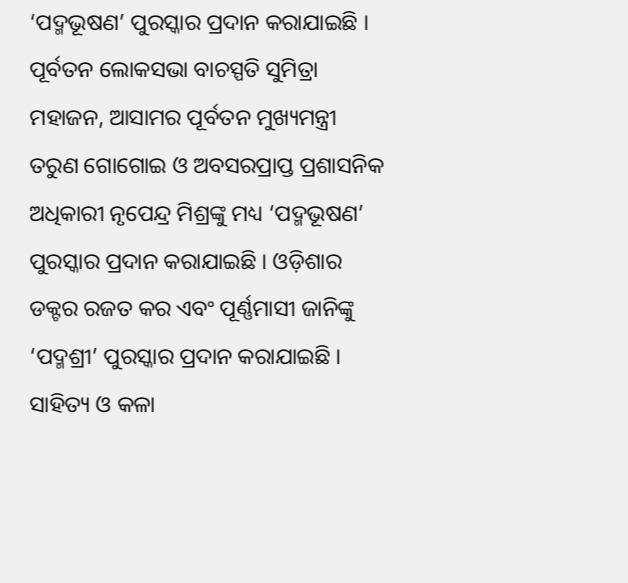‘ପଦ୍ମଭୂଷଣ’ ପୁରସ୍କାର ପ୍ରଦାନ କରାଯାଇଛି । ପୂର୍ବତନ ଲୋକସଭା ବାଚସ୍ପତି ସୁମିତ୍ରା ମହାଜନ, ଆସାମର ପୂର୍ବତନ ମୁଖ୍ୟମନ୍ତ୍ରୀ ତରୁଣ ଗୋଗୋଇ ଓ ଅବସରପ୍ରାପ୍ତ ପ୍ରଶାସନିକ ଅଧିକାରୀ ନୃପେନ୍ଦ୍ର ମିଶ୍ରଙ୍କୁ ମଧ୍ୟ ‘ପଦ୍ମଭୂଷଣ’ ପୁରସ୍କାର ପ୍ରଦାନ କରାଯାଇଛି । ଓଡ଼ିଶାର ଡକ୍ଟର ରଜତ କର ଏବଂ ପୂର୍ଣ୍ଣମାସୀ ଜାନିଙ୍କୁ ‘ପଦ୍ମଶ୍ରୀ’ ପୁରସ୍କାର ପ୍ରଦାନ କରାଯାଇଛି ।
ସାହିତ୍ୟ ଓ କଳା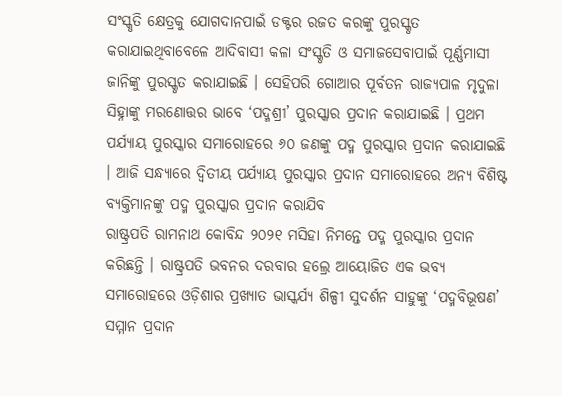ସଂସ୍କୃତି କ୍ଷେତ୍ରକୁ ଯୋଗଦାନପାଇଁ ଡକ୍ଟର ରଜତ କରଙ୍କୁ ପୁରସ୍କୃତ କରାଯାଇଥିବାବେଳେ ଆଦିବାସୀ କଳା ସଂସ୍କୃତି ଓ ସମାଜସେବାପାଇଁ ପୂର୍ଣ୍ଣମାସୀ ଜାନିଙ୍କୁ ପୁରସ୍କୃତ କରାଯାଇଛି । ସେହିପରି ଗୋଆର ପୂର୍ବତନ ରାଜ୍ୟପାଳ ମୃଦୁଳା ସିହ୍ନାଙ୍କୁ ମରଣୋତ୍ତର ଭାବେ ‘ପଦ୍ମଶ୍ରୀ’ ପୁରସ୍କାର ପ୍ରଦାନ କରାଯାଇଛି । ପ୍ରଥମ ପର୍ଯ୍ୟାୟ ପୁରସ୍କାର ସମାରୋହରେ ୬୦ ଜଣଙ୍କୁ ପଦ୍ମ ପୁରସ୍କାର ପ୍ରଦାନ କରାଯାଇଛି । ଆଜି ସନ୍ଧ୍ୟାରେ ଦ୍ୱିତୀୟ ପର୍ଯ୍ୟାୟ ପୁରସ୍କାର ପ୍ରଦାନ ସମାରୋହରେ ଅନ୍ୟ ବିଶିଷ୍ଟ ବ୍ୟକ୍ତିମାନଙ୍କୁ ପଦ୍ମ ପୁରସ୍କାର ପ୍ରଦାନ କରାଯିବ
ରାଷ୍ଟ୍ରପତି ରାମନାଥ କୋବିନ୍ଦ ୨୦୨୧ ମସିହା ନିମନ୍ତେ ପଦ୍ମ ପୁରସ୍କାର ପ୍ରଦାନ କରିଛନ୍ତି । ରାଷ୍ଟ୍ରପତି ଭବନର ଦରବାର ହଲ୍ରେ ଆୟୋଜିତ ଏକ ଭବ୍ୟ ସମାରୋହରେ ଓଡ଼ିଶାର ପ୍ରଖ୍ୟାତ ଭାସ୍କର୍ଯ୍ୟ ଶିଳ୍ପୀ ସୁଦର୍ଶନ ସାହୁଙ୍କୁ ‘ପଦ୍ମବିଭୂଷଣ’ ସମ୍ମାନ ପ୍ରଦାନ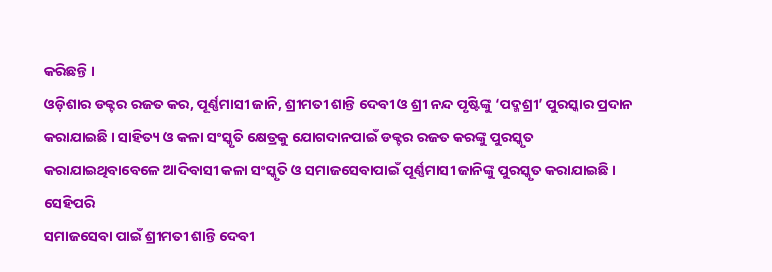କରିଛନ୍ତି ।
ଓଡ଼ିଶାର ଡକ୍ଟର ରଜତ କର, ପୂର୍ଣ୍ଣମାସୀ ଜାନି, ଶ୍ରୀମତୀ ଶାନ୍ତି ଦେବୀ ଓ ଶ୍ରୀ ନନ୍ଦ ପୃଷ୍ଟିଙ୍କୁ ‘ପଦ୍ମଶ୍ରୀ’ ପୁରସ୍କାର ପ୍ରଦାନ କରାଯାଇଛି । ସାହିତ୍ୟ ଓ କଳା ସଂସ୍କୃତି କ୍ଷେତ୍ରକୁ ଯୋଗଦାନପାଇଁ ଡକ୍ଟର ରଜତ କରଙ୍କୁ ପୁରସ୍କୃତ କରାଯାଇଥିବାବେଳେ ଆଦିବାସୀ କଳା ସଂସ୍କୃତି ଓ ସମାଜସେବାପାଇଁ ପୂର୍ଣ୍ଣମାସୀ ଜାନିଙ୍କୁ ପୁରସ୍କୃତ କରାଯାଇଛି । ସେହିପରି
ସମାଜସେବା ପାଇଁ ଶ୍ରୀମତୀ ଶାନ୍ତି ଦେବୀ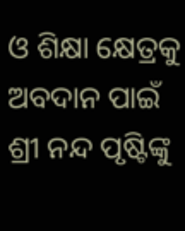ଓ ଶିକ୍ଷା କ୍ଷେତ୍ରକୁ ଅବଦାନ ପାଇଁ ଶ୍ରୀ ନନ୍ଦ ପୃଷ୍ଟିଙ୍କୁ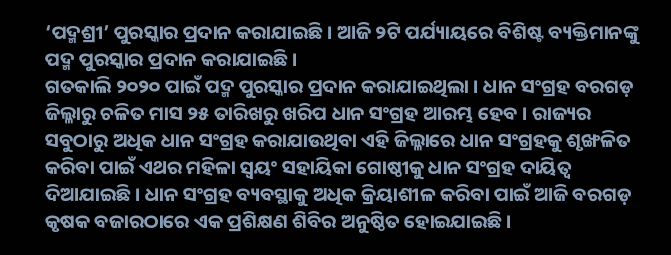‘ପଦ୍ମଶ୍ରୀ’ ପୁରସ୍କାର ପ୍ରଦାନ କରାଯାଇଛି । ଆଜି ୨ଟି ପର୍ଯ୍ୟାୟରେ ବିଶିଷ୍ଟ ବ୍ୟକ୍ତିମାନଙ୍କୁ ପଦ୍ମ ପୁରସ୍କାର ପ୍ରଦାନ କରାଯାଇଛି ।
ଗତକାଲି ୨୦୨୦ ପାଇଁ ପଦ୍ମ ପୁରସ୍କାର ପ୍ରଦାନ କରାଯାଇଥିଲା । ଧାନ ସଂଗ୍ରହ ବରଗଡ଼ ଜିଲ୍ଳାରୁ ଚଳିତ ମାସ ୨୫ ତାରିଖରୁ ଖରିପ ଧାନ ସଂଗ୍ରହ ଆରମ୍ଭ ହେବ । ରାଜ୍ୟର ସବୁଠାରୁ ଅଧିକ ଧାନ ସଂଗ୍ରହ କରାଯାଉଥିବା ଏହି ଜିଲ୍ଳାରେ ଧାନ ସଂଗ୍ରହକୁ ଶୃଙ୍ଖଳିତ କରିବା ପାଇଁ ଏଥର ମହିଳା ସ୍ୱୟଂ ସହାୟିକା ଗୋଷ୍ଠୀକୁ ଧାନ ସଂଗ୍ରହ ଦାୟିତ୍ୱ ଦିଆଯାଇଛି । ଧାନ ସଂଗ୍ରହ ବ୍ୟବସ୍ଥାକୁ ଅଧିକ କ୍ରିୟାଶୀଳ କରିବା ପାଇଁ ଆଜି ବରଗଡ଼ କୃଷକ ବଜାରଠାରେ ଏକ ପ୍ରଶିକ୍ଷଣ ଶିବିର ଅନୁଷ୍ଠିତ ହୋଇଯାଇଛି ।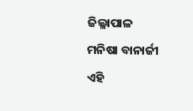ଜିଲ୍ଳାପାଳ
ମନିଷା ବାନାର୍ଜୀ ଏହି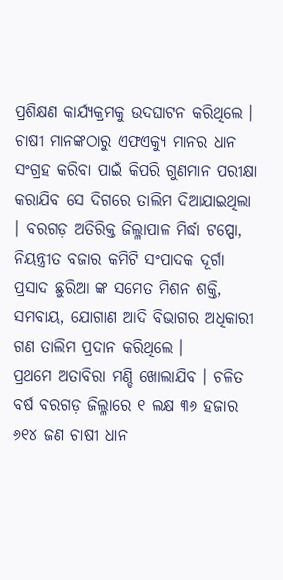ପ୍ରଶିକ୍ଷଣ କାର୍ଯ୍ୟକ୍ରମକୁ ଉଦଘାଟନ କରିଥିଲେ ।
ଚାଷୀ ମାନଙ୍କଠାରୁ ଏଫଏକ୍ୟୁ ମାନର ଧାନ ସଂଗ୍ରହ କରିବା ପାଇଁ କିପରି ଗୁଣମାନ ପରୀକ୍ଷା କରାଯିବ ସେ ଦିଗରେ ତାଲିମ ଦିଆଯାଇଥିଲା । ବରଗଡ଼ ଅତିରିକ୍ତ ଜିଲ୍ଳାପାଳ ମିର୍ଦ୍ଧା ଟପ୍ପୋ, ନିୟନ୍ତ୍ରୀତ ବଜାର କମିଟି ସଂପାଦକ ଦୂର୍ଗା ପ୍ରସାଦ ଛୁରିଆ ଙ୍କ ସମେତ ମିଶନ ଶକ୍ତି, ସମବାୟ, ଯୋଗାଣ ଆଦି ବିଭାଗର ଅଧିକାରୀ ଗଣ ତାଲିମ ପ୍ରଦାନ କରିଥିଲେ ।
ପ୍ରଥମେ ଅତାବିରା ମଣ୍ଡି ଖୋଲାଯିବ । ଚଳିତ ବର୍ଷ ବରଗଡ଼ ଜିଲ୍ଳାରେ ୧ ଲକ୍ଷ ୩୬ ହଜାର ୬୧୪ ଜଣ ଚାଷୀ ଧାନ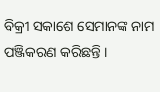ବିକ୍ରୀ ସକାଶେ ସେମାନଙ୍କ ନାମ ପଞ୍ଜିକରଣ କରିଛନ୍ତି ।